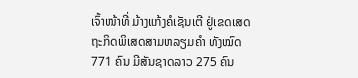ເຈົ້າໜ້າທີ່ ມ້າງແກ້ງຄໍເຊັນເຕີ ຢູ່ເຂດເສດຖະກິດພິເສດສາມຫລຽມຄຳ ທັງໝົດ 771 ຄົນ ມີສັນຊາດລາວ 275 ຄົນ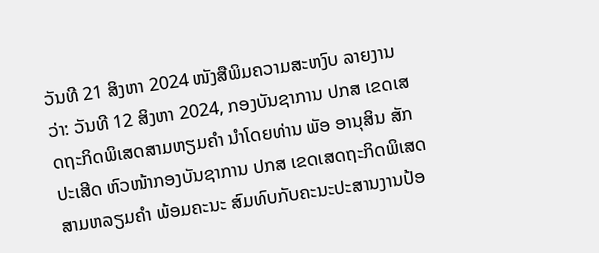ວັນທີ 21 ສິງຫາ 2024 ໜັງສືພິມຄວາມສະຫງົບ ລາຍງານວ່າ: ວັນທີ 12 ສິງຫາ 2024, ກອງບັນຊາການ ປກສ ເຂດເສດຖະກິດພິເສດສາມຫຽມຄໍາ ນໍາໂດຍທ່ານ ພັອ ອານຸສິນ ສັກປະເສີດ ຫົວໜ້າກອງບັນຊາການ ປກສ ເຂດເສດຖະກິດພິເສດສາມຫລຽມຄຳ ພ້ອມຄະນະ ສົມທົບກັບຄະນະປະສານງານປ້ອ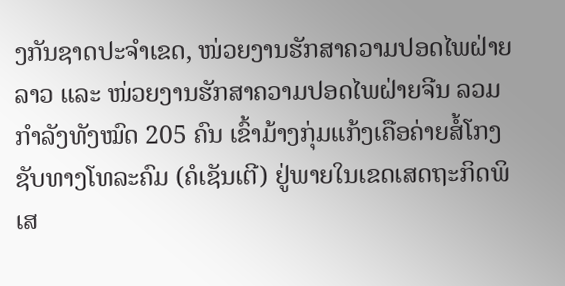ງກັນຊາດປະຈຳເຂດ, ໜ່ວຍງານຮັກສາຄວາມປອດໄພຝ່າຍລາວ ແລະ ໜ່ວຍງານຮັກສາຄວາມປອດໄພຝ່າຍຈີນ ລວມກຳລັງທັງໝົດ 205 ຄົນ ເຂົ້າມ້າງກຸ່ມແກ້ງເຄືອຄ່າຍສໍ້ໂກງຊັບທາງໂທລະຄົມ (ຄໍເຊັນເຕີ) ຢູ່ພາຍໃນເຂດເສດຖະກິດພິເສ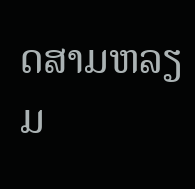ດສາມຫລຽມ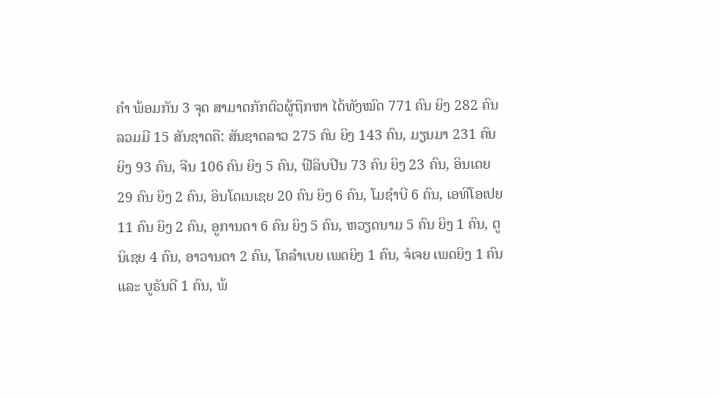ຄຳ ພ້ອມກັນ 3 ຈຸດ ສາມາດກັກຕົວຜູ້ຖືກຫາ ໄດ້ທັງໝົດ 771 ຄົນ ຍິງ 282 ຄົນ ລວມມີ 15 ສັນຊາດຄື: ສັນຊາດລາວ 275 ຄົນ ຍິງ 143 ຄົນ, ມຽນມາ 231 ຄົນ ຍິງ 93 ຄົນ, ຈີນ 106 ຄົນ ຍິງ 5 ຄົນ, ຟີລິບປີນ 73 ຄົນ ຍິງ 23 ຄົນ, ອິນເດຍ 29 ຄົນ ຍິງ 2 ຄົນ, ອິນໂດເນເຊຍ 20 ຄົນ ຍິງ 6 ຄົນ, ໂມຊໍາບີ 6 ຄົນ, ເອທິໂອເປຍ 11 ຄົນ ຍິງ 2 ຄົນ, ອູການດາ 6 ຄົນ ຍິງ 5 ຄົນ, ຫວຽດນາມ 5 ຄົນ ຍິງ 1 ຄົນ, ຕູນິເຊຍ 4 ຄົນ, ອາວານດາ 2 ຄົນ, ໂຄລໍາເບຍ ເພດຍິງ 1 ຄົນ, ຈໍເຈຍ ເພດຍິງ 1 ຄົນ ແລະ ບູຣັນດີ 1 ຄົນ, ພ້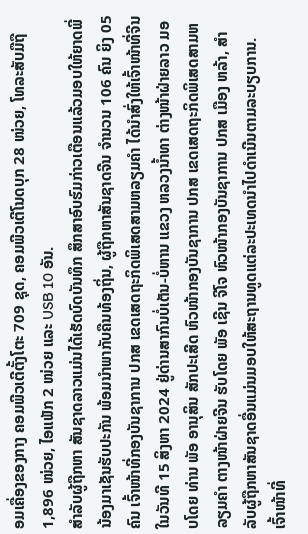ອມເຄື່ອງຂອງກາງ ຄອມພີວເຕີຕັ້ງໂຕະ 709 ຊຸດ, ຄອມພີວເຕີໂນດບຸກ 28 ໜ່ວຍ, ໂທລະສັບມືຖື 1,896 ໜ່ວຍ, ໄອແພັກ 2 ໜ່ວຍ ແລະ USB 10 ອັນ.
ສໍາລັບຜູ້ຖືກຫາ ສັນຊາດລາວແມ່ນໄດ້ເຮັດບົດບັນທຶກ ສຶກສາອົບຮົມກ່າວເຕືອນແລ້ວມອບໃຫ້ຍາດພີ່ນ້ອງມາເຊັນຮັບປະກັນ ພ້ອມນຳພາກັບຄືນທ້ອງຖິ່ນ, ຜູ້ຖືກຫາສັນຊາດຈີນ ຈຳນວນ 106 ຄົນ ຍິງ 05 ຄົນ ເຈົ້າໜ້າທີ່ກອງບັນຊາການ ປກສ ເຂດເສດຖະກິດພິເສດສາມຫລຽມຄຳ ໄດ້ນຳສົ່ງໃຫ້ເຈົ້າໜ້າທີ່ຈີນ ໃນວັນທີ 15 ສິງຫາ 2024 ຢູ່ດ່ານສາກົນບໍ່ເຕັນ-ບໍ່ຫານ ແຂວງ ຫລວງນໍ້າທາ ຕ່າງໜ້າຝ່າຍລາວ ມອບໂດຍ ທ່ານ ພັອ ອານຸສິນ ສັກປະເສີດ ຫົວໜ້າກອງບັນຊາການ ປກສ ເຂດເສດຖະກິດພິເສດສາມຫລຽມຄຳ ຕາງໜ້າຝ່າຍຈີນ ຮັບໂດຍ ພັອ ເຊີນ ຈີໂຈ ຫົວໜ້າກອງບັນຊາການ ປກສ ເມືອງ ຫລ້າ, ສໍາລັບຜູ້ຖືກຫາສັນຊາດອື່ນແມ່ນມອບໃຫ້ສະຖານທູດແຕ່ລະປະເທດນຳໄປດຳເນີນຕາມລະບຽບການ.
ເຈົ້າໜ້າທີ່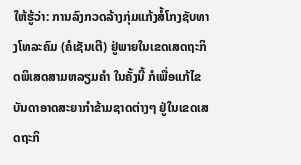ໃຫ້ຮູ້ວ່າ: ການລົງກວດລ້າງກຸ່ມແກ້ງສໍ້ໂກງຊັບທາງໂທລະຄົມ (ຄໍເຊັນເຕີ) ຢູ່ພາຍໃນເຂດເສດຖະກິດພິເສດສາມຫລຽມຄໍາ ໃນຄັ້ງນີ້ ກໍເພື່ອແກ້ໄຂບັນດາອາດສະຍາກໍາຂ້າມຊາດຕ່າງໆ ຢູ່ໃນເຂດເສດຖະກິ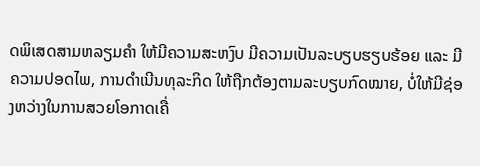ດພິເສດສາມຫລຽມຄຳ ໃຫ້ມີຄວາມສະຫງົບ ມີຄວາມເປັນລະບຽບຮຽບຮ້ອຍ ແລະ ມີຄວາມປອດໄພ, ການດຳເນີນທຸລະກິດ ໃຫ້ຖືກຕ້ອງຕາມລະບຽບກົດໝາຍ, ບໍ່ໃຫ້ມີຊ່ອງຫວ່າງໃນການສວຍໂອກາດເຄື່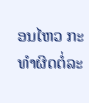ອນໄຫວ ກະທຳຜິດຕໍ່ລະ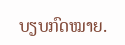ບຽບກົດໝາຍ.